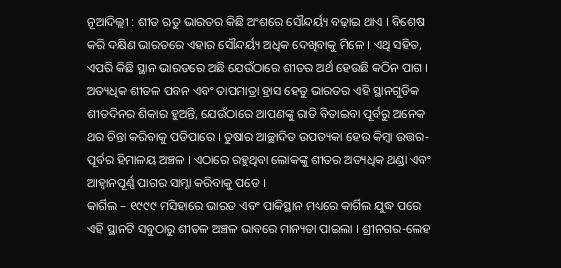ନୂଆଦିଲ୍ଲୀ : ଶୀତ ଋତୁ ଭାରତର କିଛି ଅଂଶରେ ସୌନ୍ଦର୍ୟ୍ୟ ବଢ଼ାଇ ଥାଏ । ବିଶେଷ କରି ଦକ୍ଷିଣ ଭାରତରେ ଏହାର ସୌନ୍ଦର୍ୟ୍ୟ ଅଧିକ ଦେଖିବାକୁ ମିଳେ । ଏଥି ସହିତ, ଏପରି କିଛି ସ୍ଥାନ ଭାରତରେ ଅଛି ଯେଉଁଠାରେ ଶୀତର ଅର୍ଥ ହେଉଛି କଠିନ ପାଗ । ଅତ୍ୟଧିକ ଶୀତଳ ପବନ ଏବଂ ତାପମାତ୍ରା ହ୍ରାସ ହେତୁ ଭାରତର ଏହି ସ୍ଥାନଗୁଡିକ ଶୀତଦିନର ଶିକାର ହୁଅନ୍ତି, ଯେଉଁଠାରେ ଆପଣଙ୍କୁ ରାତି ବିତାଇବା ପୂର୍ବରୁ ଅନେକ ଥର ଚିନ୍ତା କରିବାକୁ ପଡିପାରେ । ତୁଷାର ଆଚ୍ଛାଦିତ ଉପତ୍ୟକା ହେଉ କିମ୍ବା ଉତ୍ତର-ପୂର୍ବର ହିମାଳୟ ଅଞ୍ଚଳ । ଏଠାରେ ରହୁଥିବା ଲୋକଙ୍କୁ ଶୀତର ଅତ୍ୟଧିକ ଥଣ୍ଡା ଏବଂ ଆହ୍ୱାନପୂର୍ଣ୍ଣ ପାଗର ସାମ୍ନା କରିବାକୁ ପଡେ ।
କାର୍ଗିଲ – ୧୯୯୯ ମସିହାରେ ଭାରତ ଏବଂ ପାକିସ୍ଥାନ ମଧ୍ୟରେ କାର୍ଗିଲ ଯୁଦ୍ଧ ପରେ ଏହି ସ୍ଥାନଟି ସବୁଠାରୁ ଶୀତଳ ଅଞ୍ଚଳ ଭାବରେ ମାନ୍ୟତା ପାଇଲା । ଶ୍ରୀନଗର-ଲେହ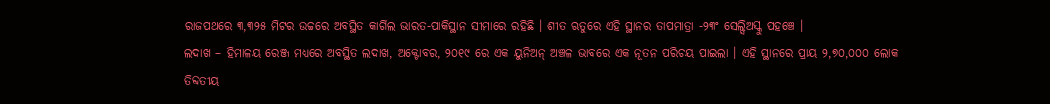ରାଜପଥରେ ୩,୩୨୫ ମିଟର ଉଚ୍ଚରେ ଅବସ୍ଥିତ କାର୍ଗିଲ ଭାରତ-ପାକିସ୍ଥାନ ସୀମାରେ ରହିଛି । ଶୀତ ଋତୁରେ ଏହି ସ୍ଥାନର ତାପମାତ୍ରା -୨୩ଂ ସେଲ୍ସିଅସ୍କୁ ପହଞ୍ଚେ ।
ଲଦାଖ – ହିମାଳୟ ରେଞ୍ଜ ମଧ୍ୟରେ ଅବସ୍ଥିତ ଲଦାଖ, ଅକ୍ଟୋବର, ୨୦୧୯ ରେ ଏକ ୟୁନିଅନ୍ ଅଞ୍ଚଳ ଭାବରେ ଏକ ନୂତନ ପରିଚୟ ପାଇଲା । ଏହି ସ୍ଥାନରେ ପ୍ରାୟ ୨,୭୦,୦୦୦ ଲୋକ ତିବ୍ଦତୀୟ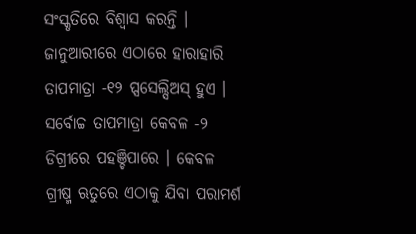ସଂସ୍କୃତିରେ ବିଶ୍ୱାସ କରନ୍ତି । ଜାନୁଆରୀରେ ଏଠାରେ ହାରାହାରି ତାପମାତ୍ରା -୧୨ ପ୍ସସେଲ୍ସିଅସ୍ ହୁଏ । ସର୍ବୋଚ୍ଚ ତାପମାତ୍ରା କେବଳ -୨ ଡିଗ୍ରୀରେ ପହଞ୍ଚିପାରେ । କେବଳ ଗ୍ରୀଷ୍ମ ଋତୁରେ ଏଠାକୁ ଯିବା ପରାମର୍ଶ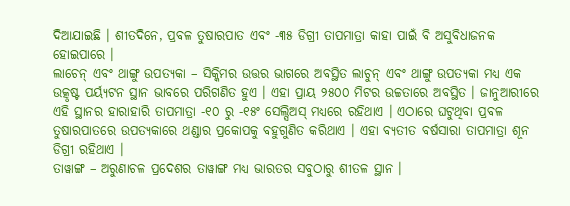ଦିଆଯାଇଛି । ଶୀତଦିନେ, ପ୍ରବଳ ତୁଷାରପାତ ଏବଂ -୩୫ ଡିଗ୍ରୀ ତାପମାତ୍ରା କାହା ପାଇଁ ବି ଅସୁବିଧାଜନକ ହୋଇପାରେ ।
ଲାଚେନ୍ ଏବଂ ଥାଙ୍ଗୁ ଉପତ୍ୟକା – ସିକ୍କିମର ଉତ୍ତର ଭାଗରେ ଅବସ୍ଥିତ ଲାଚୁନ୍ ଏବଂ ଥାଙ୍ଗୁ ଉପତ୍ୟକା ମଧ୍ୟ ଏକ ଉତ୍କୃଷ୍ଟ ପର୍ୟ୍ୟଟନ ସ୍ଥାନ ଭାବରେ ପରିଗଣିତ ହୁଏ । ଏହା ପ୍ରାୟ ୨୫୦୦ ମିଟର ଉଚ୍ଚତାରେ ଅବସ୍ଥିତ । ଜାନୁଆରୀରେ ଏହି ସ୍ଥାନର ହାରାହାରି ତାପମାତ୍ରା -୧୦ ରୁ -୧୫ଂ ସେଲ୍ସିଅସ୍ ମଧ୍ୟରେ ରହିଥାଏ । ଏଠାରେ ଘଟୁଥିବା ପ୍ରବଳ ତୁଷାରପାତରେ ଉପତ୍ୟକାରେ ଥଣ୍ଡାର ପ୍ରକୋପକୁ ବହୁଗୁଣିତ କରିଥାଏ । ଏହା ବ୍ୟତୀତ ବର୍ଷସାରା ତାପମାତ୍ରା ଶୂନ ଡିଗ୍ରୀ ରହିଥାଏ ।
ତାୱାଙ୍ଗ – ଅରୁଣାଚଳ ପ୍ରଦେଶର ତାୱାଙ୍ଗ ମଧ୍ୟ ଭାରତର ସବୁଠାରୁ ଶୀତଳ ସ୍ଥାନ ।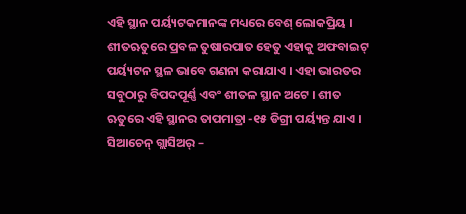ଏହି ସ୍ଥାନ ପର୍ୟ୍ୟଟକମାନଙ୍କ ମଧ୍ୟରେ ବେଶ୍ ଲୋକପ୍ରିୟ । ଶୀତଋତୁରେ ପ୍ରବଳ ତୁଷାରପାତ ହେତୁ ଏହାକୁ ଅଫବାଇଟ୍ ପର୍ୟ୍ୟଟନ ସ୍ଥଳ ଭାବେ ଗଣନା କରାଯାଏ । ଏହା ଭାରତର ସବୁଠାରୁ ବିପଦପୂର୍ଣ୍ଣ ଏବଂ ଶୀତଳ ସ୍ଥାନ ଅଟେ । ଶୀତ ଋତୁରେ ଏହି ସ୍ଥାନର ତାପମାତ୍ରା -୧୫ ଡିଗ୍ରୀ ପର୍ୟ୍ୟନ୍ତ ଯାଏ ।
ସିଆଚେନ୍ ଗ୍ଲାସିଅର୍ –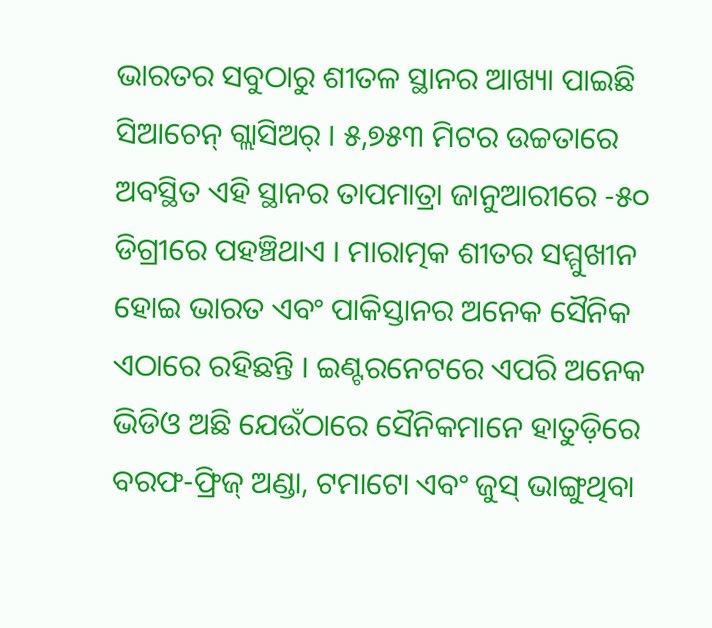ଭାରତର ସବୁଠାରୁ ଶୀତଳ ସ୍ଥାନର ଆଖ୍ୟା ପାଇଛି ସିଆଚେନ୍ ଗ୍ଲାସିଅର୍ । ୫,୭୫୩ ମିଟର ଉଚ୍ଚତାରେ ଅବସ୍ଥିତ ଏହି ସ୍ଥାନର ତାପମାତ୍ରା ଜାନୁଆରୀରେ -୫୦ ଡିଗ୍ରୀରେ ପହଞ୍ଚିଥାଏ । ମାରାତ୍ମକ ଶୀତର ସମ୍ମୁଖୀନ ହୋଇ ଭାରତ ଏବଂ ପାକିସ୍ତାନର ଅନେକ ସୈନିକ ଏଠାରେ ରହିଛନ୍ତି । ଇଣ୍ଟରନେଟରେ ଏପରି ଅନେକ ଭିଡିଓ ଅଛି ଯେଉଁଠାରେ ସୈନିକମାନେ ହାତୁଡ଼ିରେ ବରଫ-ଫ୍ରିଜ୍ ଅଣ୍ଡା, ଟମାଟୋ ଏବଂ ଜୁସ୍ ଭାଙ୍ଗୁଥିବା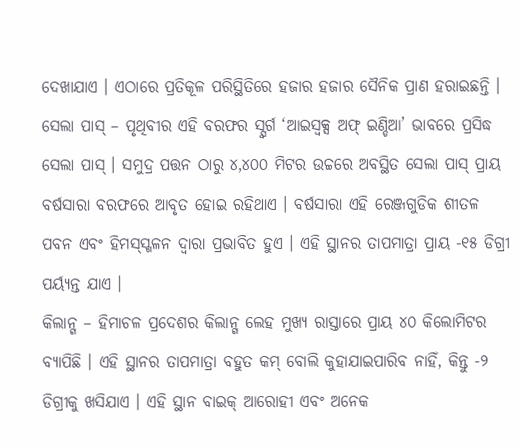ଦେଖାଯାଏ । ଏଠାରେ ପ୍ରତିକୂଳ ପରିସ୍ଥିତିରେ ହଜାର ହଜାର ସୈନିକ ପ୍ରାଣ ହରାଇଛନ୍ତି ।
ସେଲା ପାସ୍ – ପୃଥିବୀର ଏହି ବରଫର ସ୍ସ୍ୱର୍ଗ ‘ଆଇସ୍ବକ୍ସ ଅଫ୍ ଇଣ୍ଡିଆ’ ଭାବରେ ପ୍ରସିଦ୍ଧ ସେଲା ପାସ୍ । ସମୁଦ୍ର ପତ୍ତନ ଠାରୁ ୪,୪୦୦ ମିଟର ଉଚ୍ଚରେ ଅବସ୍ଥିତ ସେଲା ପାସ୍ ପ୍ରାୟ ବର୍ଷସାରା ବରଫରେ ଆବୃତ ହୋଇ ରହିଥାଏ । ବର୍ଷସାରା ଏହି ରେଞ୍ଜଗୁଡିକ ଶୀତଳ ପବନ ଏବଂ ହିମସ୍ସ୍ଖଳନ ଦ୍ୱାରା ପ୍ରଭାବିତ ହୁଏ । ଏହି ସ୍ଥାନର ତାପମାତ୍ରା ପ୍ରାୟ -୧୫ ଡିଗ୍ରୀ ପର୍ୟ୍ୟନ୍ତ ଯାଏ ।
କିଲାନ୍ଗ – ହିମାଚଳ ପ୍ରଦେଶର କିଲାନ୍ଗ ଲେହ ମୁଖ୍ୟ ରାସ୍ତାରେ ପ୍ରାୟ ୪୦ କିଲୋମିଟର ବ୍ୟାପିଛି । ଏହି ସ୍ଥାନର ତାପମାତ୍ରା ବହୁତ କମ୍ ବୋଲି କୁହାଯାଇପାରିବ ନାହିଁ, କିନ୍ତୁ -୨ ଡିଗ୍ରୀକୁ ଖସିଯାଏ । ଏହି ସ୍ଥାନ ବାଇକ୍ ଆରୋହୀ ଏବଂ ଅନେକ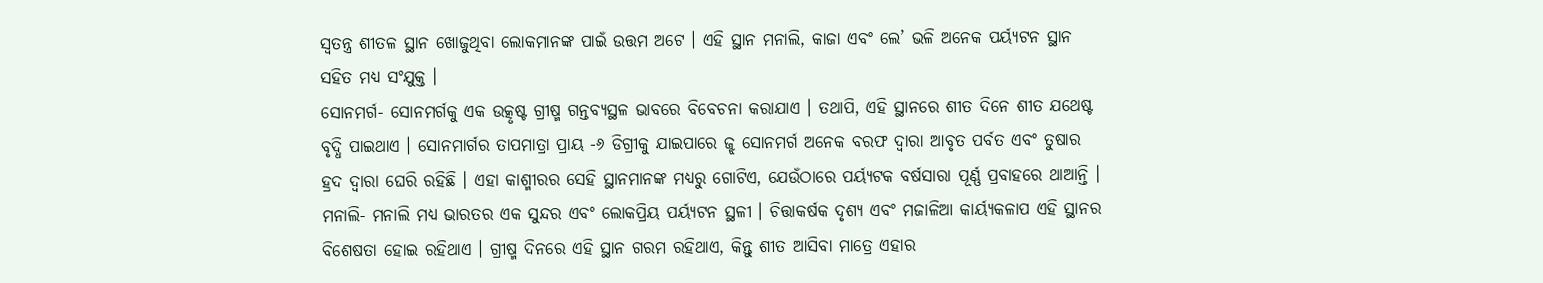ସ୍ୱତନ୍ତ୍ର ଶୀତଳ ସ୍ଥାନ ଖୋଜୁଥିବା ଲୋକମାନଙ୍କ ପାଇଁ ଉତ୍ତମ ଅଟେ । ଏହି ସ୍ଥାନ ମନାଲି, କାଜା ଏବଂ ଲେ’ ଭଳି ଅନେକ ପର୍ୟ୍ୟଟନ ସ୍ଥାନ ସହିତ ମଧ୍ୟ ସଂଯୁକ୍ତ ।
ସୋନମର୍ଗ- ସୋନମର୍ଗକୁ ଏକ ଉତ୍କୃଷ୍ଟ ଗ୍ରୀଷ୍ମ ଗନ୍ତବ୍ୟସ୍ଥଳ ଭାବରେ ବିବେଚନା କରାଯାଏ । ତଥାପି, ଏହି ସ୍ଥାନରେ ଶୀତ ଦିନେ ଶୀତ ଯଥେଷ୍ଟ ବୃଦ୍ଧି ପାଇଥାଏ । ସୋନମାର୍ଗର ତାପମାତ୍ରା ପ୍ରାୟ -୬ ଡିଗ୍ରୀକୁ ଯାଇପାରେ ଜ୍ଝ ସୋନମର୍ଗ ଅନେକ ବରଫ ଦ୍ୱାରା ଆବୃତ ପର୍ବତ ଏବଂ ତୁଷାର ହ୍ରଦ ଦ୍ୱାରା ଘେରି ରହିଛି । ଏହା କାଶ୍ମୀରର ସେହି ସ୍ଥାନମାନଙ୍କ ମଧ୍ୟରୁ ଗୋଟିଏ, ଯେଉଁଠାରେ ପର୍ୟ୍ୟଟକ ବର୍ଷସାରା ପୂର୍ଣ୍ଣ ପ୍ରବାହରେ ଥାଆନ୍ତି ।
ମନାଲି- ମନାଲି ମଧ୍ୟ ଭାରତର ଏକ ସୁନ୍ଦର ଏବଂ ଲୋକପ୍ରିୟ ପର୍ୟ୍ୟଟନ ସ୍ଥଳୀ । ଚିତ୍ତାକର୍ଷକ ଦୃଶ୍ୟ ଏବଂ ମଜାଳିଆ କାର୍ୟ୍ୟକଳାପ ଏହି ସ୍ଥାନର ବିଶେଷତା ହୋଇ ରହିଥାଏ । ଗ୍ରୀଷ୍ମ ଦିନରେ ଏହି ସ୍ଥାନ ଗରମ ରହିଥାଏ, କିନ୍ତୁ ଶୀତ ଆସିବା ମାତ୍ରେ ଏହାର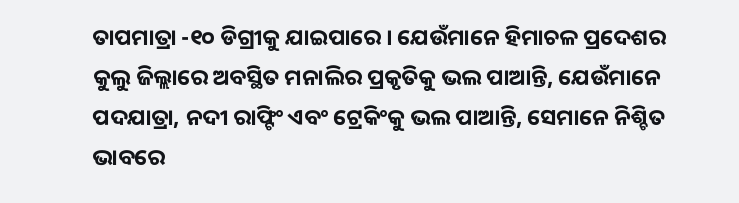ତାପମାତ୍ରା -୧୦ ଡିଗ୍ରୀକୁ ଯାଇପାରେ । ଯେଉଁମାନେ ହିମାଚଳ ପ୍ରଦେଶର କୁଲୁ ଜିଲ୍ଲାରେ ଅବସ୍ଥିତ ମନାଲିର ପ୍ରକୃତିକୁ ଭଲ ପାଆନ୍ତି, ଯେଉଁମାନେ ପଦଯାତ୍ରା, ନଦୀ ରାଫ୍ଟିଂ ଏବଂ ଟ୍ରେକିଂକୁ ଭଲ ପାଆନ୍ତି, ସେମାନେ ନିଶ୍ଚିତ ଭାବରେ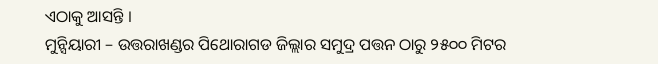ଏଠାକୁ ଆସନ୍ତି ।
ମୁନ୍ସିୟାରୀ – ଉତ୍ତରାଖଣ୍ଡର ପିଥୋରାଗଡ ଜିଲ୍ଲାର ସମୁଦ୍ର ପତ୍ତନ ଠାରୁ ୨୫୦୦ ମିଟର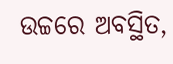ଉଚ୍ଚରେ ଅବସ୍ଥିତ,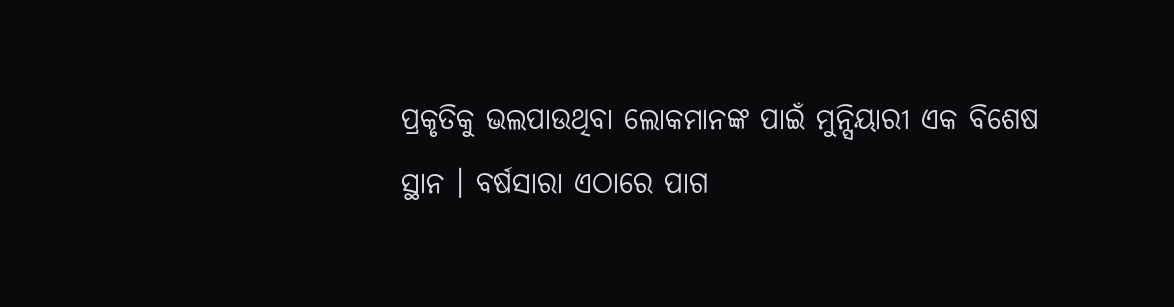ପ୍ରକୃତିକୁ ଭଲପାଉଥିବା ଲୋକମାନଙ୍କ ପାଇଁ ମୁନ୍ସିୟାରୀ ଏକ ବିଶେଷ ସ୍ଥାନ । ବର୍ଷସାରା ଏଠାରେ ପାଗ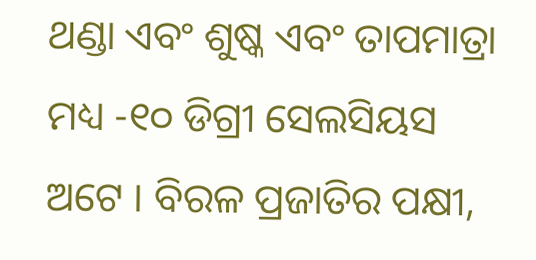ଥଣ୍ଡା ଏବଂ ଶୁଷ୍କ ଏବଂ ତାପମାତ୍ରା ମଧ୍ୟ -୧୦ ଡିଗ୍ରୀ ସେଲସିୟସ ଅଟେ । ବିରଳ ପ୍ରଜାତିର ପକ୍ଷୀ,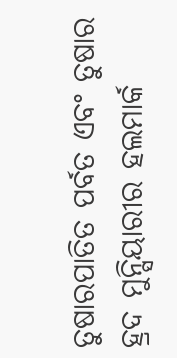ତୁଷାରପାତିତ ପର୍ବତ ଏବଂ ତୁଷାର ହ୍ରଦ ମୁନ୍ସିୟାରୀର ହଲମାର୍କ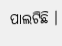ପାଲଟିଛି ।